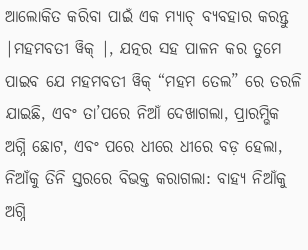ଆଲୋକିତ କରିବା ପାଇଁ ଏକ ମ୍ୟାଚ୍ ବ୍ୟବହାର କରନ୍ତୁ |ମହମବତୀ ୱିକ୍ |, ଯତ୍ନର ସହ ପାଳନ କର ତୁମେ ପାଇବ ଯେ ମହମବତୀ ୱିକ୍ “ମହମ ତେଲ” ରେ ତରଳି ଯାଇଛି, ଏବଂ ତା’ପରେ ନିଆଁ ଦେଖାଗଲା, ପ୍ରାରମ୍ଭିକ ଅଗ୍ନି ଛୋଟ, ଏବଂ ପରେ ଧୀରେ ଧୀରେ ବଡ଼ ହେଲା, ନିଆଁକୁ ତିନି ସ୍ତରରେ ବିଭକ୍ତ କରାଗଲା: ବାହ୍ୟ ନିଆଁକୁ ଅଗ୍ନି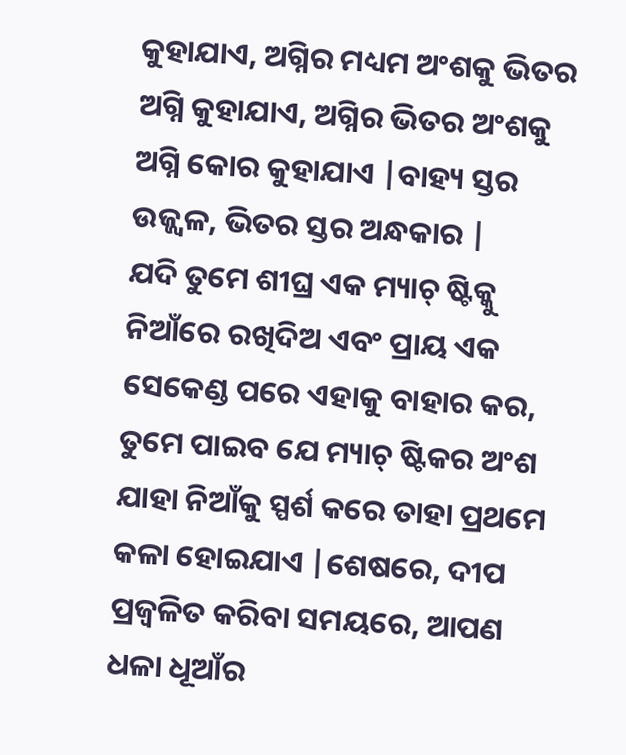କୁହାଯାଏ, ଅଗ୍ନିର ମଧ୍ୟମ ଅଂଶକୁ ଭିତର ଅଗ୍ନି କୁହାଯାଏ, ଅଗ୍ନିର ଭିତର ଅଂଶକୁ ଅଗ୍ନି କୋର କୁହାଯାଏ |ବାହ୍ୟ ସ୍ତର ଉଜ୍ଜ୍ୱଳ, ଭିତର ସ୍ତର ଅନ୍ଧକାର |
ଯଦି ତୁମେ ଶୀଘ୍ର ଏକ ମ୍ୟାଚ୍ ଷ୍ଟିକ୍କୁ ନିଆଁରେ ରଖିଦିଅ ଏବଂ ପ୍ରାୟ ଏକ ସେକେଣ୍ଡ ପରେ ଏହାକୁ ବାହାର କର, ତୁମେ ପାଇବ ଯେ ମ୍ୟାଚ୍ ଷ୍ଟିକର ଅଂଶ ଯାହା ନିଆଁକୁ ସ୍ପର୍ଶ କରେ ତାହା ପ୍ରଥମେ କଳା ହୋଇଯାଏ |ଶେଷରେ, ଦୀପ ପ୍ରଜ୍ୱଳିତ କରିବା ସମୟରେ, ଆପଣ ଧଳା ଧୂଆଁର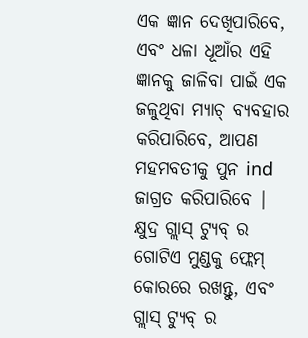ଏକ ଜ୍ଞାନ ଦେଖିପାରିବେ, ଏବଂ ଧଳା ଧୂଆଁର ଏହି ଜ୍ଞାନକୁ ଜାଳିବା ପାଇଁ ଏକ ଜଳୁଥିବା ମ୍ୟାଚ୍ ବ୍ୟବହାର କରିପାରିବେ, ଆପଣ ମହମବତୀକୁ ପୁନ ind ଜାଗ୍ରତ କରିପାରିବେ |
କ୍ଷୁଦ୍ର ଗ୍ଲାସ୍ ଟ୍ୟୁବ୍ ର ଗୋଟିଏ ମୁଣ୍ଡକୁ ଫ୍ଲେମ୍ କୋରରେ ରଖନ୍ତୁ, ଏବଂ ଗ୍ଲାସ୍ ଟ୍ୟୁବ୍ ର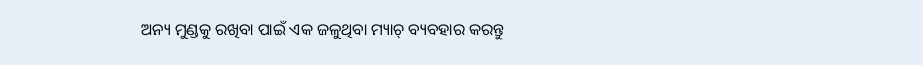ଅନ୍ୟ ମୁଣ୍ଡକୁ ରଖିବା ପାଇଁ ଏକ ଜଳୁଥିବା ମ୍ୟାଚ୍ ବ୍ୟବହାର କରନ୍ତୁ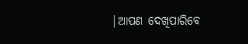|ଆପଣ ଦେଖିପାରିବେ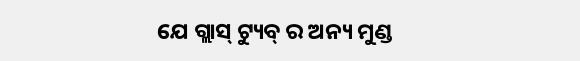ଯେ ଗ୍ଲାସ୍ ଟ୍ୟୁବ୍ ର ଅନ୍ୟ ମୁଣ୍ଡ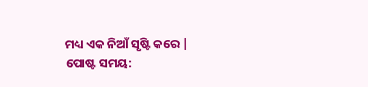ମଧ୍ୟ ଏକ ନିଆଁ ସୃଷ୍ଟି କରେ |
ପୋଷ୍ଟ ସମୟ: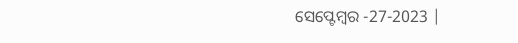ସେପ୍ଟେମ୍ବର -27-2023 |